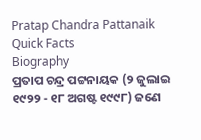Pratap Chandra Pattanaik
Quick Facts
Biography
ପ୍ରତାପ ଚନ୍ଦ୍ର ପଟ୍ଟନାୟକ (୨ ଜୁଲାଇ ୧୯୨୨ - ୧୮ ଅଗଷ୍ଟ ୧୯୯୮) ଜଣେ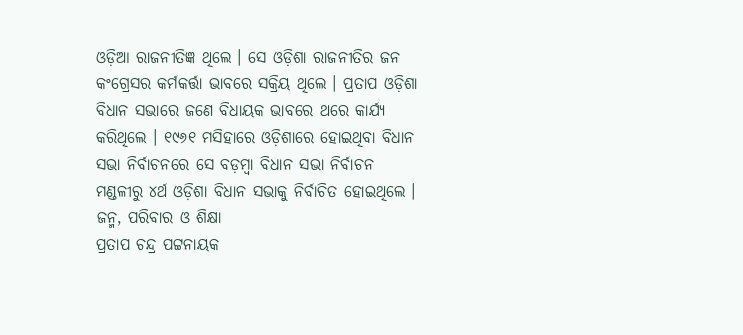ଓଡ଼ିଆ ରାଜନୀତିଜ୍ଞ ଥିଲେ । ସେ ଓଡ଼ିଶା ରାଜନୀତିର ଜନ କଂଗ୍ରେସର କର୍ମକର୍ତ୍ତା ଭାବରେ ସକ୍ରିୟ ଥିଲେ । ପ୍ରତାପ ଓଡ଼ିଶା ବିଧାନ ସଭାରେ ଜଣେ ବିଧାୟକ ଭାବରେ ଥରେ କାର୍ଯ୍ୟ କରିଥିଲେ । ୧୯୬୧ ମସିହାରେ ଓଡ଼ିଶାରେ ହୋଇଥିବା ବିଧାନ ସଭା ନିର୍ବାଚନରେ ସେ ବଡ଼ମ୍ବା ବିଧାନ ସଭା ନିର୍ବାଚନ ମଣ୍ଡଳୀରୁ ୪ର୍ଥ ଓଡ଼ିଶା ବିଧାନ ସଭାକୁ ନିର୍ବାଚିତ ହୋଇଥିଲେ ।
ଜନ୍ମ, ପରିବାର ଓ ଶିକ୍ଷା
ପ୍ରତାପ ଚନ୍ଦ୍ର ପଟ୍ଟନାୟକ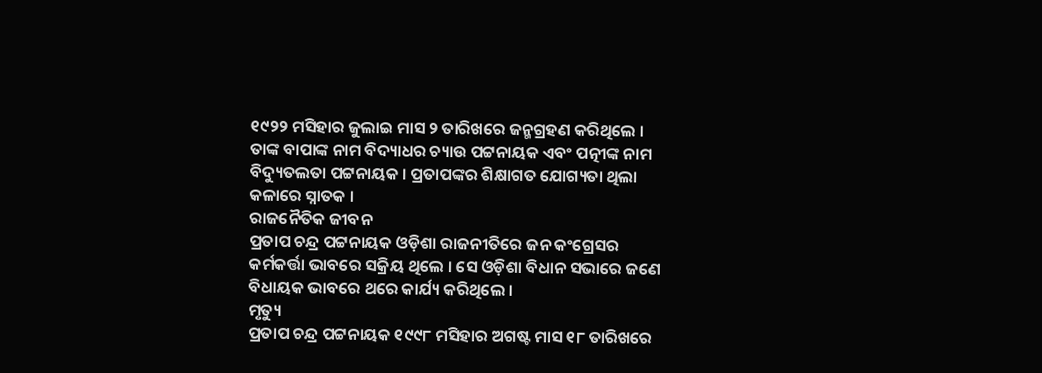୧୯୨୨ ମସିହାର ଜୁଲାଇ ମାସ ୨ ତାରିଖରେ ଜନ୍ମଗ୍ରହଣ କରିଥିଲେ । ତାଙ୍କ ବାପାଙ୍କ ନାମ ବିଦ୍ୟାଧର ଚ୍ୟାଉ ପଟ୍ଟନାୟକ ଏବଂ ପତ୍ନୀଙ୍କ ନାମ ବିଦ୍ୟୁତଲତା ପଟ୍ଟନାୟକ । ପ୍ରତାପଙ୍କର ଶିକ୍ଷାଗତ ଯୋଗ୍ୟତା ଥିଲା କଳାରେ ସ୍ନାତକ ।
ରାଜନୈତିକ ଜୀବନ
ପ୍ରତାପ ଚନ୍ଦ୍ର ପଟ୍ଟନାୟକ ଓଡ଼ିଶା ରାଜନୀତିରେ ଜନ କଂଗ୍ରେସର କର୍ମକର୍ତ୍ତା ଭାବରେ ସକ୍ରିୟ ଥିଲେ । ସେ ଓଡ଼ିଶା ବିଧାନ ସଭାରେ ଜଣେ ବିଧାୟକ ଭାବରେ ଥରେ କାର୍ଯ୍ୟ କରିଥିଲେ ।
ମୃତ୍ୟୁ
ପ୍ରତାପ ଚନ୍ଦ୍ର ପଟ୍ଟନାୟକ ୧୯୯୮ ମସିହାର ଅଗଷ୍ଟ ମାସ ୧୮ ତାରିଖରେ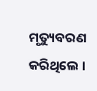ମୃତ୍ୟୁବରଣ କରିଥିଲେ ।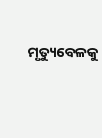ମୃତ୍ୟୁବେଳକୁ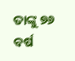ତାଙ୍କୁ ୭୬ ବର୍ଷ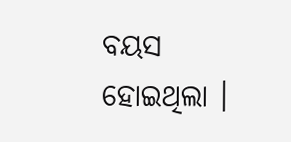ବୟସ ହୋଇଥିଲା ।